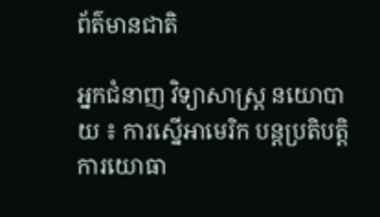ព័ត៌មានជាតិ

អ្នកជំនាញ វិទ្យាសាស្ត្រ នយោបាយ ៖ ការស្នើអាមេរិក បន្តប្រតិបត្តិការយោធា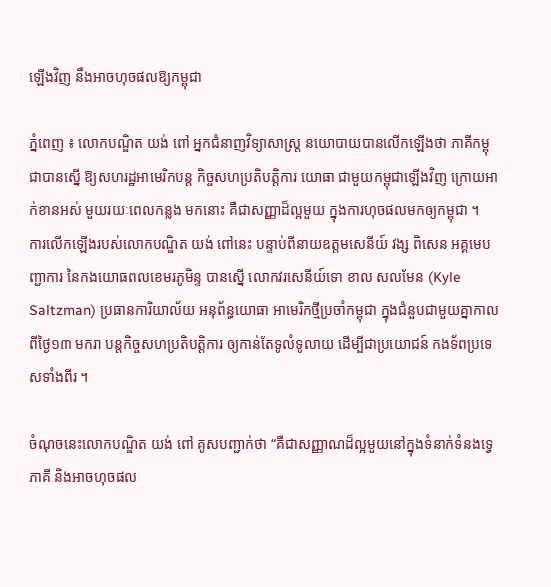ឡើងវិញ នឹងអាចហុចផលឱ្យកម្ពុជា

ភ្នំពេញ ៖ លោកបណ្ឌិត យង់ ពៅ អ្នកជំនាញវិទ្យាសាស្ត្រ នយោបាយបានលើកឡើងថា ភាគីកម្ពុជាបានស្នើ ឱ្យសហរដ្ឋអាមេរិកបន្ត កិច្ចសហប្រតិបត្តិការ យោធា ជាមួយកម្ពុជាឡើងវិញ ក្រោយអាក់ខានអស់ មួយរយៈពេលកន្លង មកនោះ គឺជាសញ្ញាដ៏ល្អមួយ ក្នុងការហុចផលមកឲ្យកម្ពុជា ។
ការលើកឡើងរបស់លោកបណ្ឌិត យង់ ពៅនេះ បន្ទាប់ពីនាយឧត្តមសេនីយ៍ វង្ស ពិសេន អគ្គមេបញ្ជាការ នៃកងយោធពលខេមរភូមិន្ទ បានស្នើ លោកវរសេនីយ៍ទោ ខាល សលមែន (Kyle Saltzman) ប្រធានការិយាល័យ អនុព័ន្ធយោធា អាមេរិកថ្មីប្រចាំកម្ពុជា ក្នុងជំនួបជាមួយគ្នាកាលពីថ្ងៃ១៣ មករា បន្តកិច្ចសហប្រតិបត្តិការ ឲ្យកាន់តែទូលំទូលាយ ដើម្បីជាប្រយោជន៍ កងទ័ពប្រទេសទាំងពីរ ។

ចំណុចនេះលោកបណ្ឌិត យង់ ពៅ គូសបញ្ជាក់ថា “គឺជាសញ្ញាណដ៏ល្អមួយនៅក្នុងទំនាក់ទំនងទ្វេភាគី និងអាចហុចផល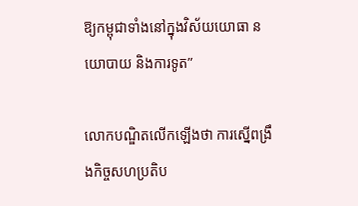ឱ្យកម្ពុជាទាំងនៅក្នុងវិស័យយោធា នយោបាយ និងការទូត”

លោកបណ្ឌិតលើកឡើងថា ការស្នើពង្រឹងកិច្ចសហប្រតិប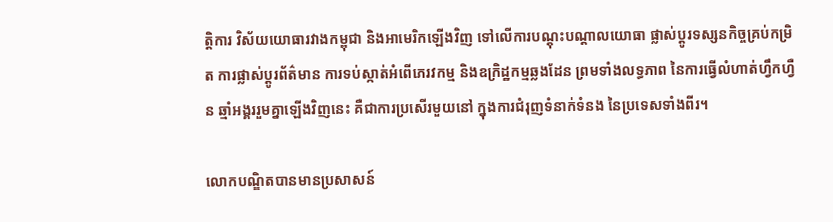ត្តិការ វិស័យយោធារវាងកម្ពុជា និងអាមេរិកឡើងវិញ ទៅលើការបណ្តុះបណ្តាលយោធា ផ្លាស់ប្តូរទស្សនកិច្ចគ្រប់កម្រិត ការផ្លាស់ប្តូរព័ត៌មាន ការទប់ស្កាត់អំពើភេរវកម្ម និងឧក្រិដ្ឋកម្មឆ្លងដែន ព្រមទាំងលទ្ធភាព នៃការធ្វើលំហាត់ហ្វឹកហ្វឺន ឆ្មាំអង្គររួមគ្នាឡើងវិញនេះ គឺជាការប្រសើរមួយនៅ ក្នុងការជំរុញទំនាក់ទំនង នៃប្រទេសទាំងពីរ។

លោកបណ្ឌិតបានមានប្រសាសន៍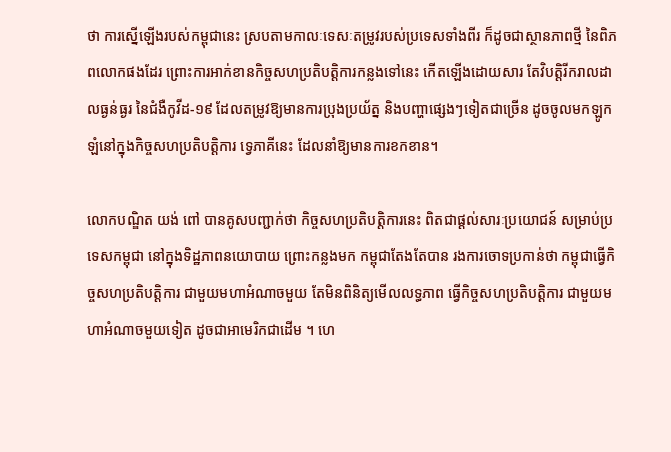ថា ការស្នើឡើងរបស់កម្ពុជានេះ ស្របតាមកាលៈទេសៈតម្រូវរបស់ប្រទេសទាំងពីរ ក៏ដូចជាស្ថានភាពថ្មី នៃពិភពលោកផងដែរ ព្រោះការអាក់ខានកិច្ចសហប្រតិបត្តិការកន្លងទៅនេះ កើតឡើងដោយសារ តែវិបត្តិរីករាលដាលធ្ងន់ធ្ងរ នៃជំងឺកូវីដ-១៩ ដែលតម្រូវឱ្យមានការប្រុងប្រយ័ត្ន និងបញ្ហាផ្សេងៗទៀតជាច្រើន ដូចចូលមកឡូកឡំនៅក្នុងកិច្ចសហប្រតិបត្តិការ ទ្វេភាគីនេះ ដែលនាំឱ្យមានការខកខាន។

លោកបណ្ឌិត យង់ ពៅ បានគូសបញ្ជាក់ថា កិច្ចសហប្រតិបត្តិការនេះ ពិតជាផ្ដល់សារៈប្រយោជន៍ សម្រាប់ប្រទេសកម្ពុជា នៅក្នុងទិដ្ឋភាពនយោបាយ ព្រោះកន្លងមក កម្ពុជាតែងតែបាន រងការចោទប្រកាន់ថា កម្ពុជាធ្វើកិច្ចសហប្រតិបត្តិការ ជាមួយមហាអំណាចមួយ តែមិនពិនិត្យមើលលទ្ធភាព ធ្វើកិច្ចសហប្រតិបត្តិការ ជាមួយមហាអំណាចមួយទៀត ដូចជាអាមេរិកជាដើម ។ ហេ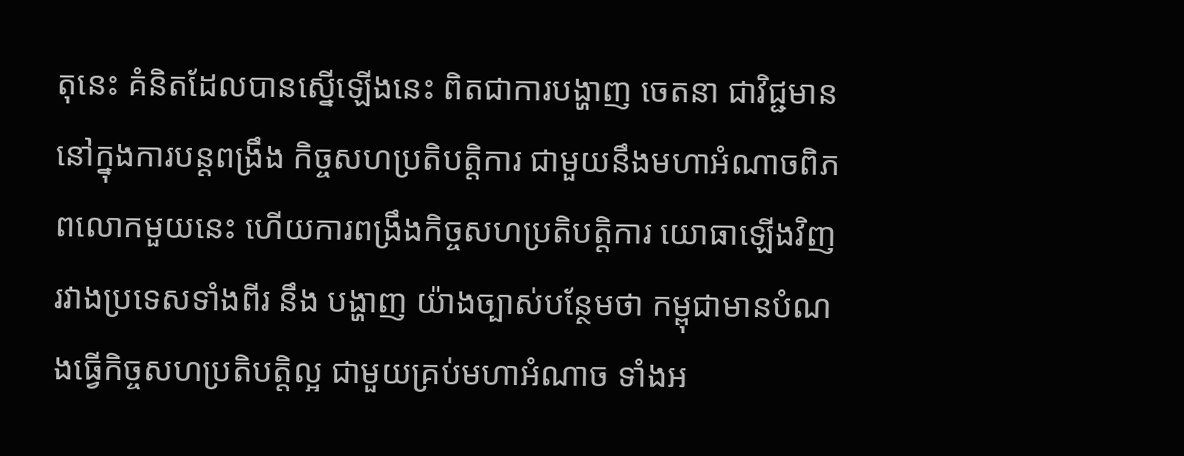តុនេះ គំនិតដែលបានស្នើឡើងនេះ ពិតជាការបង្ហាញ ចេតនា ជាវិជ្ជមាននៅក្នុងការបន្តពង្រឹង កិច្ចសហប្រតិបត្តិការ ជាមួយនឹងមហាអំណាចពិភពលោកមួយនេះ ហើយការពង្រឹងកិច្ចសហប្រតិបត្តិការ យោធាឡើងវិញ រវាងប្រទេសទាំងពីរ នឹង បង្ហាញ យ៉ាងច្បាស់បន្ថែមថា កម្ពុជាមានបំណងធ្វើកិច្ចសហប្រតិបត្តិល្អ ជាមួយគ្រប់មហាអំណាច ទាំងអ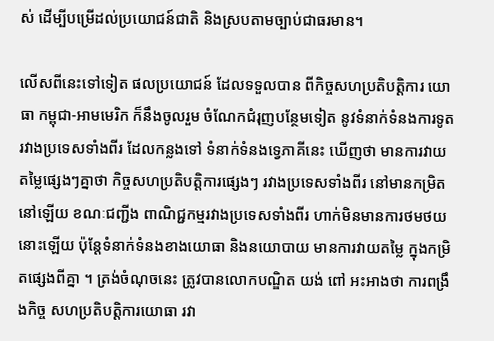ស់ ដើម្បីបម្រើដល់ប្រយោជន៍ជាតិ និងស្របតាមច្បាប់ជាធរមាន។

លើសពីនេះទៅទៀត ផលប្រយោជន៍ ដែលទទួលបាន ពីកិច្ចសហប្រតិបត្តិការ យោធា កម្ពុជា-អាមមេរិក ក៏នឹងចូលរួម ចំណែកជំរុញបន្ថែមទៀត នូវទំនាក់ទំនងការទូត រវាងប្រទេសទាំងពីរ ដែលកន្លងទៅ ទំនាក់ទំនងទ្វេភាគីនេះ ឃើញថា មានការវាយតម្លៃផ្សេងៗគ្នាថា កិច្ចសហប្រតិបត្តិការផ្សេងៗ រវាងប្រទេសទាំងពីរ នៅមានកម្រិតនៅឡើយ ខណៈជញ្ជីង ពាណិជ្ជកម្មរវាងប្រទេសទាំងពីរ ហាក់មិនមានការថមថយនោះឡើយ ប៉ុន្តែទំនាក់ទំនងខាងយោធា និងនយោបាយ មានការវាយតម្លៃ ក្នុងកម្រិតផ្សេងពីគ្នា ។ ត្រង់ចំណុចនេះ ត្រូវបានលោកបណ្ឌិត យង់ ពៅ អះអាងថា ការពង្រឹងកិច្ច សហប្រតិបត្តិការយោធា រវា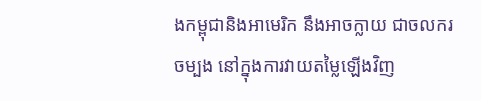ងកម្ពុជានិងអាមេរិក នឹងអាចក្លាយ ជាចលករចម្បង នៅក្នុងការវាយតម្លៃឡើងវិញ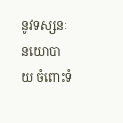នូវទស្សនៈនយោបាយ ចំពោះទំ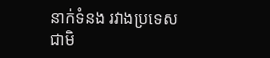នាក់ទំនង រវាងប្រទេសជាមិ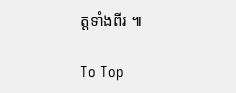ត្តទាំងពីរ ៕

To Top